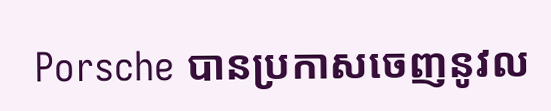Porsche បានប្រកាសចេញនូវល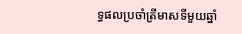ទ្ធផលប្រចាំត្រីមាសទីមួយឆ្នាំ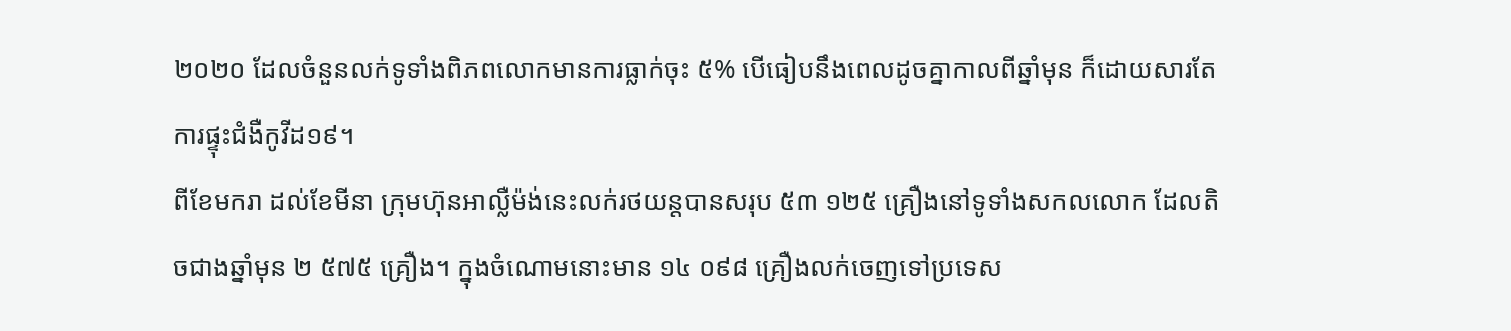២០២០ ដែលចំនួនលក់ទូទាំងពិភពលោកមានការធ្លាក់ចុះ ៥% បើធៀបនឹងពេលដូចគ្នាកាលពីឆ្នាំមុន ក៏ដោយសារតែការផ្ទុះជំងឺកូវីដ១៩។
ពីខែមករា ដល់ខែមីនា ក្រុមហ៊ុនអាល្លឺម៉ង់នេះលក់រថយន្តបានសរុប ៥៣ ១២៥ គ្រឿងនៅទូទាំងសកលលោក ដែលតិចជាងឆ្នាំមុន ២ ៥៧៥ គ្រឿង។ ក្នុងចំណោមនោះមាន ១៤ ០៩៨ គ្រឿងលក់ចេញទៅប្រទេស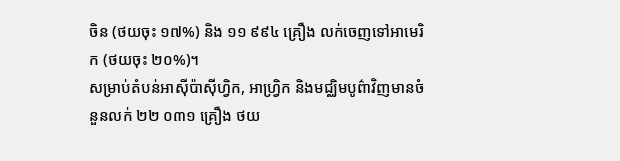ចិន (ថយចុះ ១៧%) និង ១១ ៩៩៤ គ្រឿង លក់ចេញទៅអាមេរិក (ថយចុះ ២០%)។
សម្រាប់តំបន់អាស៊ីប៉ាស៊ីហ្វិក, អាហ្វ្រិក និងមជ្ឈិមបូព៌ាវិញមានចំនួនលក់ ២២ ០៣១ គ្រឿង ថយ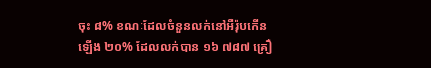ចុះ ៨% ខណៈដែលចំនួនលក់នៅអឺរ៉ុបកើនឡើង ២០% ដែលលក់បាន ១៦ ៧៨៧ គ្រឿ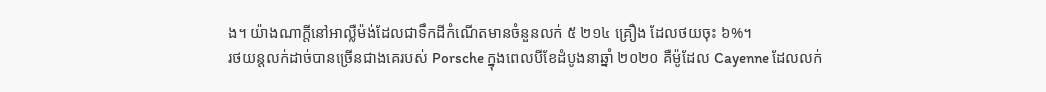ង។ យ៉ាងណាក្ដីនៅអាល្លឺម៉ង់ដែលជាទឹកដីកំណើតមានចំនួនលក់ ៥ ២១៤ គ្រឿង ដែលថយចុះ ៦%។
រថយន្តលក់ដាច់បានច្រើនជាងគេរបស់ Porsche ក្នុងពេលបីខែដំបូងនាឆ្នាំ ២០២០ គឺម៉ូដែល Cayenne ដែលលក់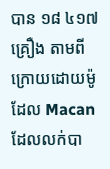បាន ១៨ ៤១៧ គ្រឿង តាមពីក្រោយដោយម៉ូដែល Macan ដែលលក់បា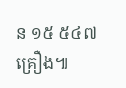ន ១៥ ៥៤៧ គ្រឿង៕